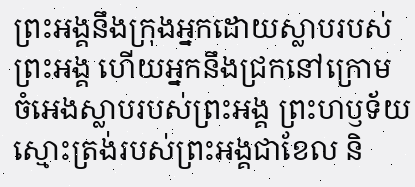ព្រះអង្គនឹងក្រុងអ្នកដោយស្លាបរបស់ព្រះអង្គ ហើយអ្នកនឹងជ្រកនៅក្រោម ចំអេងស្លាបរបស់ព្រះអង្គ ព្រះហឫទ័យស្មោះត្រង់របស់ព្រះអង្គជាខែល និ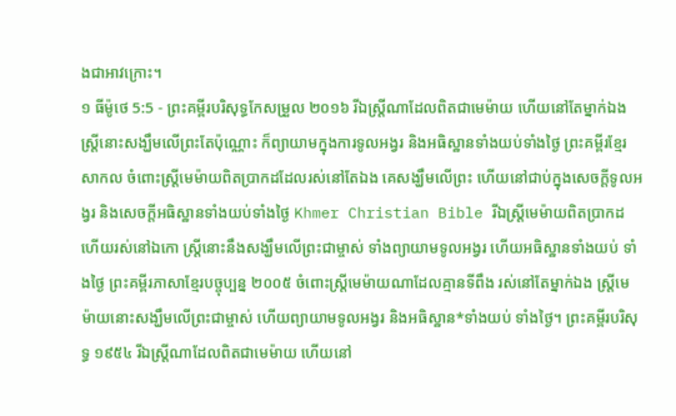ងជាអាវក្រោះ។
១ ធីម៉ូថេ 5:5 - ព្រះគម្ពីរបរិសុទ្ធកែសម្រួល ២០១៦ រីឯស្ត្រីណាដែលពិតជាមេម៉ាយ ហើយនៅតែម្នាក់ឯង ស្ត្រីនោះសង្ឃឹមលើព្រះតែប៉ុណ្ណោះ ក៏ព្យាយាមក្នុងការទូលអង្វរ និងអធិស្ឋានទាំងយប់ទាំងថ្ងៃ ព្រះគម្ពីរខ្មែរសាកល ចំពោះស្ត្រីមេម៉ាយពិតប្រាកដដែលរស់នៅតែឯង គេសង្ឃឹមលើព្រះ ហើយនៅជាប់ក្នុងសេចក្ដីទូលអង្វរ និងសេចក្ដីអធិស្ឋានទាំងយប់ទាំងថ្ងៃ Khmer Christian Bible រីឯស្រ្ដីមេម៉ាយពិតប្រាកដ ហើយរស់នៅឯកោ ស្រ្ដីនោះនឹងសង្ឃឹមលើព្រះជាម្ចាស់ ទាំងព្យាយាមទូលអង្វរ ហើយអធិស្ឋានទាំងយប់ ទាំងថ្ងៃ ព្រះគម្ពីរភាសាខ្មែរបច្ចុប្បន្ន ២០០៥ ចំពោះស្ត្រីមេម៉ាយណាដែលគ្មានទីពឹង រស់នៅតែម្នាក់ឯង ស្ត្រីមេម៉ាយនោះសង្ឃឹមលើព្រះជាម្ចាស់ ហើយព្យាយាមទូលអង្វរ និងអធិស្ឋាន*ទាំងយប់ ទាំងថ្ងៃ។ ព្រះគម្ពីរបរិសុទ្ធ ១៩៥៤ រីឯស្ត្រីណាដែលពិតជាមេម៉ាយ ហើយនៅ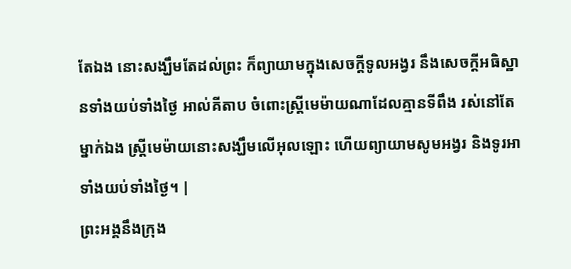តែឯង នោះសង្ឃឹមតែដល់ព្រះ ក៏ព្យាយាមក្នុងសេចក្ដីទូលអង្វរ នឹងសេចក្ដីអធិស្ឋានទាំងយប់ទាំងថ្ងៃ អាល់គីតាប ចំពោះស្ដ្រីមេម៉ាយណាដែលគ្មានទីពឹង រស់នៅតែម្នាក់ឯង ស្ដ្រីមេម៉ាយនោះសង្ឃឹមលើអុលឡោះ ហើយព្យាយាមសូមអង្វរ និងទូរអាទាំងយប់ទាំងថ្ងៃ។ |
ព្រះអង្គនឹងក្រុង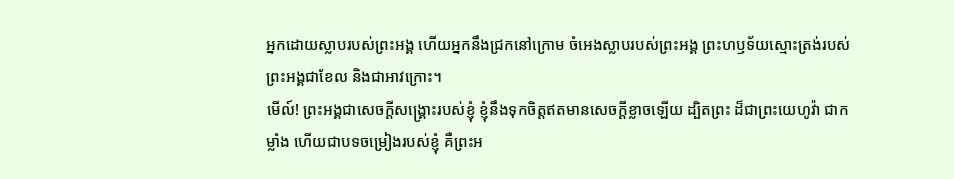អ្នកដោយស្លាបរបស់ព្រះអង្គ ហើយអ្នកនឹងជ្រកនៅក្រោម ចំអេងស្លាបរបស់ព្រះអង្គ ព្រះហឫទ័យស្មោះត្រង់របស់ព្រះអង្គជាខែល និងជាអាវក្រោះ។
មើល៍! ព្រះអង្គជាសេចក្ដីសង្គ្រោះរបស់ខ្ញុំ ខ្ញុំនឹងទុកចិត្តឥតមានសេចក្ដីខ្លាចឡើយ ដ្បិតព្រះ ដ៏ជាព្រះយេហូវ៉ា ជាកម្លាំង ហើយជាបទចម្រៀងរបស់ខ្ញុំ គឺព្រះអ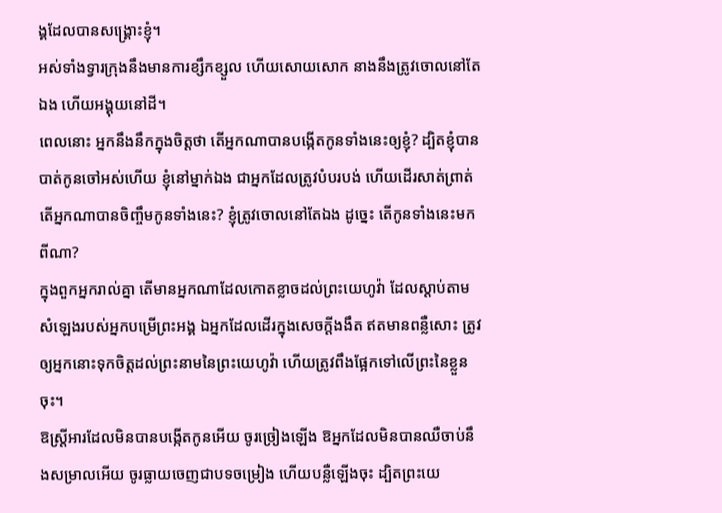ង្គដែលបានសង្គ្រោះខ្ញុំ។
អស់ទាំងទ្វារក្រុងនឹងមានការខ្សឹកខ្សួល ហើយសោយសោក នាងនឹងត្រូវចោលនៅតែឯង ហើយអង្គុយនៅដី។
ពេលនោះ អ្នកនឹងនឹកក្នុងចិត្តថា តើអ្នកណាបានបង្កើតកូនទាំងនេះឲ្យខ្ញុំ? ដ្បិតខ្ញុំបានបាត់កូនចៅអស់ហើយ ខ្ញុំនៅម្នាក់ឯង ជាអ្នកដែលត្រូវបំបរបង់ ហើយដើរសាត់ព្រាត់ តើអ្នកណាបានចិញ្ចឹមកូនទាំងនេះ? ខ្ញុំត្រូវចោលនៅតែឯង ដូច្នេះ តើកូនទាំងនេះមកពីណា?
ក្នុងពួកអ្នករាល់គ្នា តើមានអ្នកណាដែលកោតខ្លាចដល់ព្រះយេហូវ៉ា ដែលស្តាប់តាមសំឡេងរបស់អ្នកបម្រើព្រះអង្គ ឯអ្នកដែលដើរក្នុងសេចក្ដីងងឹត ឥតមានពន្លឺសោះ ត្រូវឲ្យអ្នកនោះទុកចិត្តដល់ព្រះនាមនៃព្រះយេហូវ៉ា ហើយត្រូវពឹងផ្អែកទៅលើព្រះនៃខ្លួនចុះ។
ឱស្ត្រីអារដែលមិនបានបង្កើតកូនអើយ ចូរច្រៀងឡើង ឱអ្នកដែលមិនបានឈឺចាប់នឹងសម្រាលអើយ ចូរធ្លាយចេញជាបទចម្រៀង ហើយបន្លឺឡើងចុះ ដ្បិតព្រះយេ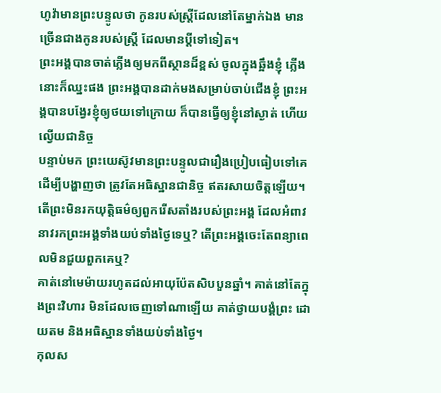ហូវ៉ាមានព្រះបន្ទូលថា កូនរបស់ស្ត្រីដែលនៅតែម្នាក់ឯង មានច្រើនជាងកូនរបស់ស្ត្រី ដែលមានប្តីទៅទៀត។
ព្រះអង្គបានចាត់ភ្លើងឲ្យមកពីស្ថានដ៏ខ្ពស់ ចូលក្នុងឆ្អឹងខ្ញុំ ភ្លើងនោះក៏ឈ្នះផង ព្រះអង្គបានដាក់មងសម្រាប់ចាប់ជើងខ្ញុំ ព្រះអង្គបានបង្វែរខ្ញុំឲ្យថយទៅក្រោយ ក៏បានធ្វើឲ្យខ្ញុំនៅស្ងាត់ ហើយល្វើយជានិច្ច
បន្ទាប់មក ព្រះយេស៊ូវមានព្រះបន្ទូលជារឿងប្រៀបធៀបទៅគេ ដើម្បីបង្ហាញថា ត្រូវតែអធិស្ឋានជានិច្ច ឥតរសាយចិត្តឡើយ។
តើព្រះមិនរកយុត្តិធម៌ឲ្យពួករើសតាំងរបស់ព្រះអង្គ ដែលអំពាវនាវរកព្រះអង្គទាំងយប់ទាំងថ្ងៃទេឬ? តើព្រះអង្គចេះតែពន្យាពេលមិនជួយពួកគេឬ?
គាត់នៅមេម៉ាយរហូតដល់អាយុប៉ែតសិបបួនឆ្នាំ។ គាត់នៅតែក្នុងព្រះវិហារ មិនដែលចេញទៅណាឡើយ គាត់ថ្វាយបង្គំព្រះ ដោយតម និងអធិស្ឋានទាំងយប់ទាំងថ្ងៃ។
កុលស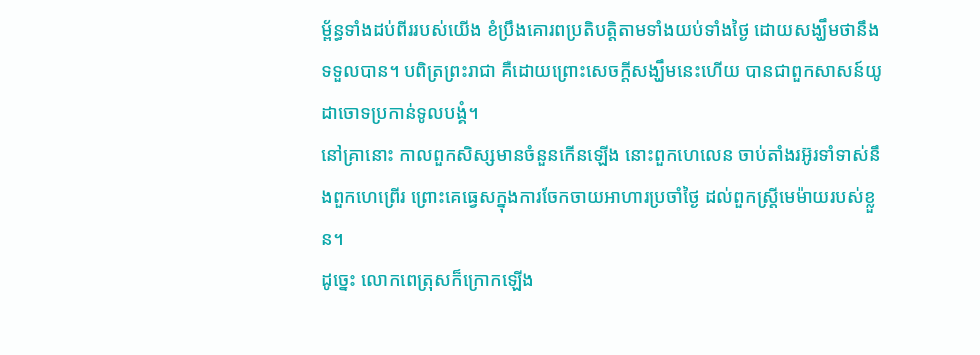ម្ព័ន្ធទាំងដប់ពីររបស់យើង ខំប្រឹងគោរពប្រតិបត្តិតាមទាំងយប់ទាំងថ្ងៃ ដោយសង្ឃឹមថានឹងទទួលបាន។ បពិត្រព្រះរាជា គឺដោយព្រោះសេចក្តីសង្ឃឹមនេះហើយ បានជាពួកសាសន៍យូដាចោទប្រកាន់ទូលបង្គំ។
នៅគ្រានោះ កាលពួកសិស្សមានចំនួនកើនឡើង នោះពួកហេលេន ចាប់តាំងរអ៊ូរទាំទាស់នឹងពួកហេព្រើរ ព្រោះគេធ្វេសក្នុងការចែកចាយអាហារប្រចាំថ្ងៃ ដល់ពួកស្ត្រីមេម៉ាយរបស់ខ្លួន។
ដូច្នេះ លោកពេត្រុសក៏ក្រោកឡើង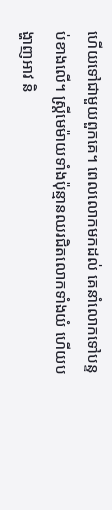ហើយទៅជាមួយពួកគេ។ ពេលលោកមកដល់ គេនាំលោកទៅបន្ទប់ខាងលើ។ ស្ត្រីមេម៉ាយទាំងប៉ុន្មានឈរជិតលោកទាំងយំ ហើយបង្ហាញអាវ និ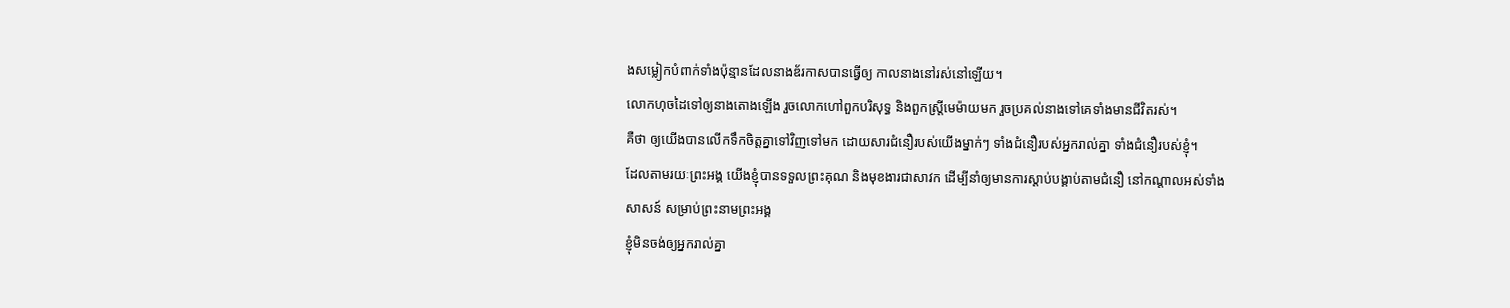ងសម្លៀកបំពាក់ទាំងប៉ុន្មានដែលនាងឌ័រកាសបានធ្វើឲ្យ កាលនាងនៅរស់នៅឡើយ។
លោកហុចដៃទៅឲ្យនាងតោងឡើង រួចលោកហៅពួកបរិសុទ្ធ និងពួកស្ត្រីមេម៉ាយមក រួចប្រគល់នាងទៅគេទាំងមានជីវិតរស់។
គឺថា ឲ្យយើងបានលើកទឹកចិត្តគ្នាទៅវិញទៅមក ដោយសារជំនឿរបស់យើងម្នាក់ៗ ទាំងជំនឿរបស់អ្នករាល់គ្នា ទាំងជំនឿរបស់ខ្ញុំ។
ដែលតាមរយៈព្រះអង្គ យើងខ្ញុំបានទទួលព្រះគុណ និងមុខងារជាសាវក ដើម្បីនាំឲ្យមានការស្ដាប់បង្គាប់តាមជំនឿ នៅកណ្តាលអស់ទាំងសាសន៍ សម្រាប់ព្រះនាមព្រះអង្គ
ខ្ញុំមិនចង់ឲ្យអ្នករាល់គ្នា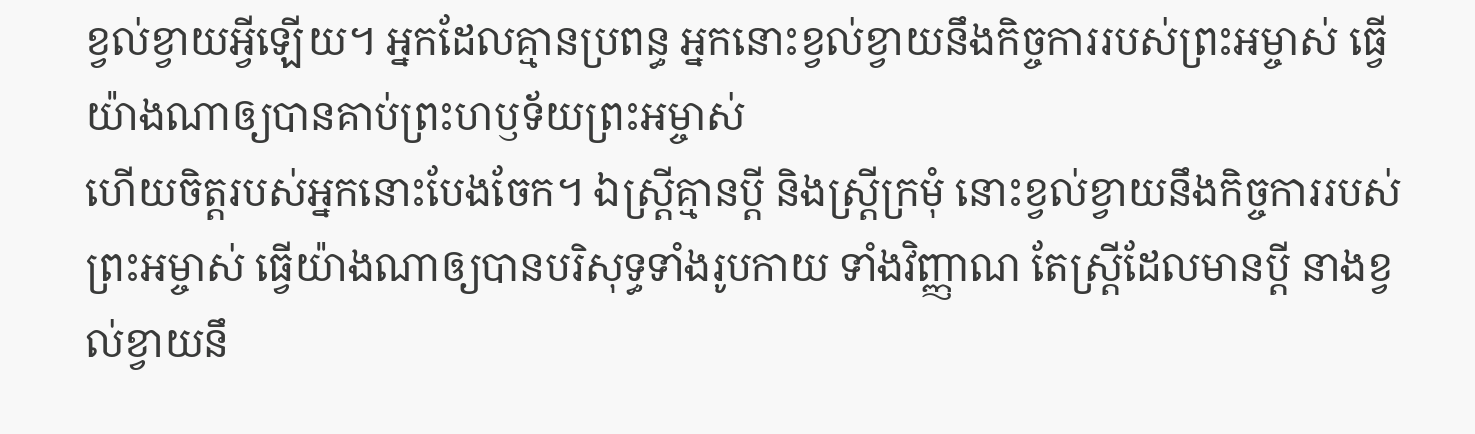ខ្វល់ខ្វាយអ្វីឡើយ។ អ្នកដែលគ្មានប្រពន្ធ អ្នកនោះខ្វល់ខ្វាយនឹងកិច្ចការរបស់ព្រះអម្ចាស់ ធ្វើយ៉ាងណាឲ្យបានគាប់ព្រះហឫទ័យព្រះអម្ចាស់
ហើយចិត្តរបស់អ្នកនោះបែងចែក។ ឯស្ត្រីគ្មានប្តី និងស្ត្រីក្រមុំ នោះខ្វល់ខ្វាយនឹងកិច្ចការរបស់ព្រះអម្ចាស់ ធ្វើយ៉ាងណាឲ្យបានបរិសុទ្ធទាំងរូបកាយ ទាំងវិញ្ញាណ តែស្ត្រីដែលមានប្តី នាងខ្វល់ខ្វាយនឹ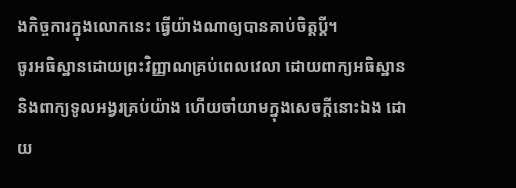ងកិច្ចការក្នុងលោកនេះ ធ្វើយ៉ាងណាឲ្យបានគាប់ចិត្តប្តី។
ចូរអធិស្ឋានដោយព្រះវិញ្ញាណគ្រប់ពេលវេលា ដោយពាក្យអធិស្ឋាន និងពាក្យទូលអង្វរគ្រប់យ៉ាង ហើយចាំយាមក្នុងសេចក្តីនោះឯង ដោយ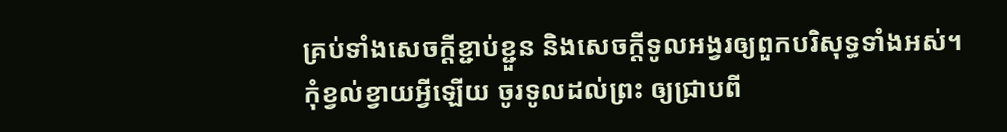គ្រប់ទាំងសេចក្តីខ្ជាប់ខ្ជួន និងសេចក្តីទូលអង្វរឲ្យពួកបរិសុទ្ធទាំងអស់។
កុំខ្វល់ខ្វាយអ្វីឡើយ ចូរទូលដល់ព្រះ ឲ្យជ្រាបពី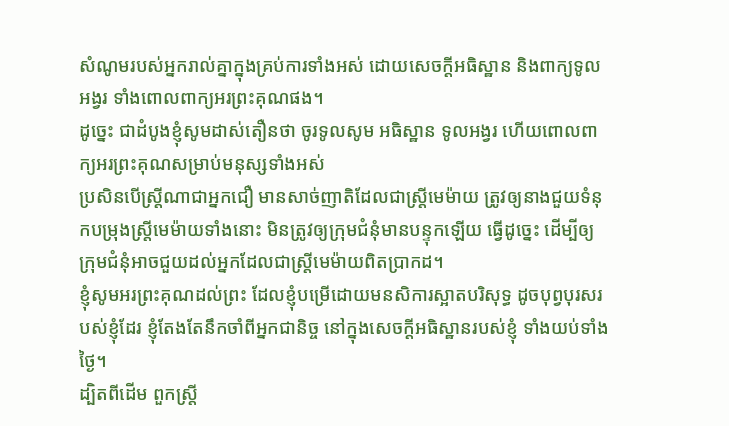សំណូមរបស់អ្នករាល់គ្នាក្នុងគ្រប់ការទាំងអស់ ដោយសេចក្ដីអធិស្ឋាន និងពាក្យទូលអង្វរ ទាំងពោលពាក្យអរព្រះគុណផង។
ដូច្នេះ ជាដំបូងខ្ញុំសូមដាស់តឿនថា ចូរទូលសូម អធិស្ឋាន ទូលអង្វរ ហើយពោលពាក្យអរព្រះគុណសម្រាប់មនុស្សទាំងអស់
ប្រសិនបើស្ដ្រីណាជាអ្នកជឿ មានសាច់ញាតិដែលជាស្ត្រីមេម៉ាយ ត្រូវឲ្យនាងជួយទំនុកបម្រុងស្ត្រីមេម៉ាយទាំងនោះ មិនត្រូវឲ្យក្រុមជំនុំមានបន្ទុកឡើយ ធ្វើដូច្នេះ ដើម្បីឲ្យក្រុមជំនុំអាចជួយដល់អ្នកដែលជាស្ត្រីមេម៉ាយពិតប្រាកដ។
ខ្ញុំសូមអរព្រះគុណដល់ព្រះ ដែលខ្ញុំបម្រើដោយមនសិការស្អាតបរិសុទ្ធ ដូចបុព្វបុរសរបស់ខ្ញុំដែរ ខ្ញុំតែងតែនឹកចាំពីអ្នកជានិច្ច នៅក្នុងសេចក្ដីអធិស្ឋានរបស់ខ្ញុំ ទាំងយប់ទាំងថ្ងៃ។
ដ្បិតពីដើម ពួកស្រ្តី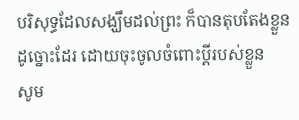បរិសុទ្ធដែលសង្ឃឹមដល់ព្រះ ក៏បានតុបតែងខ្លួនដូច្នោះដែរ ដោយចុះចូលចំពោះប្តីរបស់ខ្លួន
សូម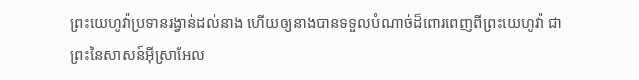ព្រះយេហូវ៉ាប្រទានរង្វាន់ដល់នាង ហើយឲ្យនាងបានទទួលបំណាច់ដ៏ពោរពេញពីព្រះយេហូវ៉ា ជាព្រះនៃសាសន៍អ៊ីស្រាអែល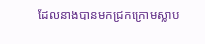ដែលនាងបានមកជ្រកក្រោមស្លាប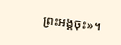ព្រះអង្គចុះ»។